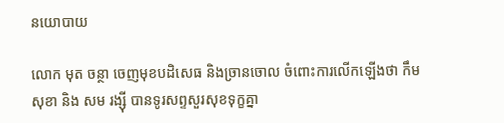នយោបាយ

លោក មុត ចន្ថា ចេញមុខបដិសេធ និងច្រានចោល ចំពោះការលើកឡើងថា កឹម សុខា និង សម រង្ស៊ី បានទូរសព្ទសួរសុខទុក្ខគ្នា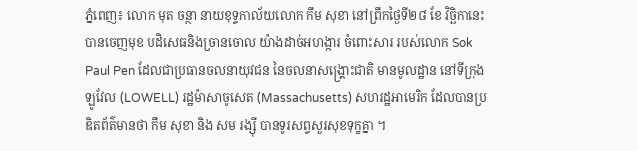ភ្នំពេញ៖ លោក មុត ចន្ថា នាយខុទ្ទកាល័យលោក កឹម សុខា នៅព្រឹកថ្ងៃទី២៨ ខែ វិច្ឆិកានេះបានចេញមុខ បដិសេធនិងច្រានចោល យ៉ាងដាច់អហង្ការ ចំពោះសារ របស់លោក Sok Paul Pen ដែលជាប្រធានចលនាយុវជន នៃចលនាសង្រ្គោះជាតិ មានមូលដ្ឋាន នៅទីក្រុងឡូវែល (LOWELL) រដ្ឋម៉ាសាចូសេត (Massachusetts) សហរដ្ឋអាមេរិក ដែលបានប្រឌិតព័ត៌មានថា កឹម សុខា និង សម រង្ស៊ី បានទូរសព្ទសួរសុខទុក្ខគ្នា ។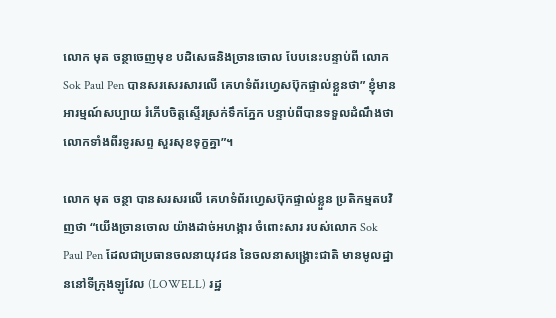លោក មុត ចន្ថាចេញមុខ បដិសេធនិងច្រានចោល បែបនេះបន្ទាប់ពី លោក Sok Paul Pen បានសរសេរសារលើ គេហទំព័រហ្វេសប៊ុកផ្ទាល់ខ្លួនថា” ខ្ញុំមានអារម្មណ៍សប្បាយ រំភើបចិត្តស្ទើរស្រក់ទឹកភ្នែក បន្ទាប់ពីបានទទួលដំណឹងថា លោកទាំងពីរទូរសព្ទ សួរសុខទុក្ខគ្នា”។

លោក មុត ចន្ថា បានសរសរលើ គេហទំព័រហ្វេសប៊ុកផ្ទាល់ខ្លួន ប្រតិកម្មតបវិញថា “យើងច្រានចោល យ៉ាងដាច់អហង្ការ ចំពោះសារ របស់លោក Sok Paul Pen ដែលជាប្រធានចលនាយុវជន នៃចលនាសង្រ្គោះជាតិ មានមូលដ្ឋាននៅទីក្រុងឡូវែល (LOWELL) រដ្ឋ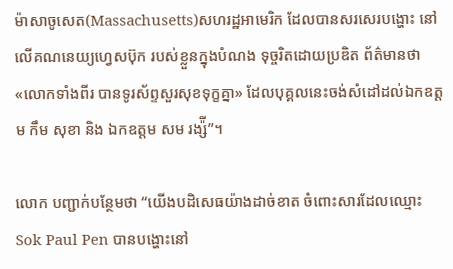ម៉ាសាចូសេត(Massachusetts)សហរដ្ឋអាមេរិក ដែលបានសរសេរបង្ហោះ នៅលើគណនេយ្យហ្វេសប៊ុក របស់ខ្លួនក្នុងបំណង ទុច្ចរិតដោយប្រឌិត ព័ត៌មានថា «លោកទាំងពីរ បានទូរស័ព្ទសួរសុខទុក្ខគ្នា» ដែលបុគ្គលនេះចង់សំដៅដល់ឯកឧត្តម កឹម សុខា និង ឯកឧត្តម សម រង្ស៉ី”។

លោក បញ្ជាក់បន្ថែមថា “យើងបដិសេធយ៉ាងដាច់ខាត ចំពោះសារដែលឈ្មោះ Sok Paul Pen បានបង្ហោះនៅ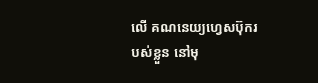លើ គណនេយ្យហ្វេសប៊ុករបស់ខ្លួន នៅមុ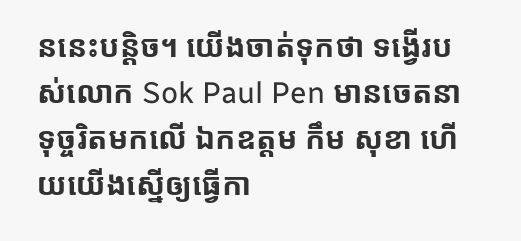ននេះបន្តិច។ យើងចាត់ទុកថា ទង្វើរបស់លោក Sok Paul Pen មានចេតនាទុច្ចរិតមកលើ ឯកឧត្តម កឹម សុខា ហើយយើងស្នើឲ្យធ្វើកា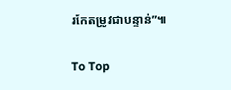រកែតម្រូវជាបន្ទាន់”៕

To Top